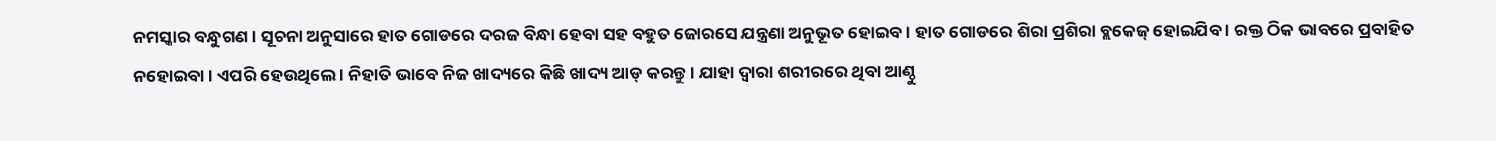ନମସ୍କାର ବନ୍ଧୁଗଣ । ସୂଚନା ଅନୁସାରେ ହାତ ଗୋଡରେ ଦରଜ ବିନ୍ଧା ହେବା ସହ ବହୁତ ଜୋରସେ ଯନ୍ତ୍ରଣା ଅନୁଭୂତ ହୋଇବ । ହାତ ଗୋଡରେ ଶିରା ପ୍ରଶିରା ବ୍ଲକେଜ୍ ହୋଇଯିବ । ରକ୍ତ ଠିକ ଭାବରେ ପ୍ରବାହିତ ନହୋଇବା । ଏପରି ହେଉଥିଲେ । ନିହାତି ଭାବେ ନିଜ ଖାଦ୍ୟରେ କିଛି ଖାଦ୍ୟ ଆଡ୍ କରନ୍ତୁ । ଯାହା ଦ୍ଵାରା ଶରୀରରେ ଥିବା ଆଣ୍ଠୁ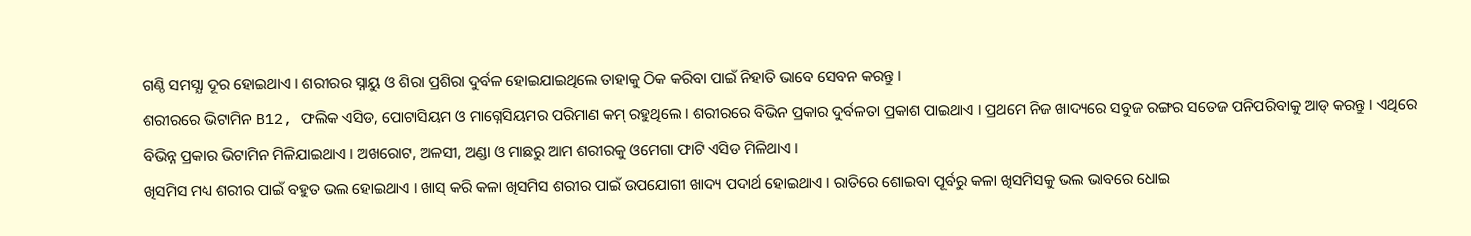ଗଣ୍ଠି ସମସ୍ଯା ଦୂର ହୋଇଥାଏ । ଶରୀରର ସ୍ନାୟୁ ଓ ଶିରା ପ୍ରଶିରା ଦୁର୍ବଳ ହୋଇଯାଇଥିଲେ ତାହାକୁ ଠିକ କରିବା ପାଇଁ ନିହାତି ଭାବେ ସେବନ କରନ୍ତୁ ।
ଶରୀରରେ ଭିଟାମିନ B12, ଫଲିକ ଏସିଡ, ପୋଟାସିୟମ ଓ ମାଗ୍ନେସିୟମର ପରିମାଣ କମ୍ ରହୁଥିଲେ । ଶରୀରରେ ବିଭିନ ପ୍ରକାର ଦୁର୍ବଳତା ପ୍ରକାଶ ପାଇଥାଏ । ପ୍ରଥମେ ନିଜ ଖାଦ୍ୟରେ ସବୁଜ ରଙ୍ଗର ସତେଜ ପନିପରିବାକୁ ଆଡ୍ କରନ୍ତୁ । ଏଥିରେ ବିଭିନ୍ନ ପ୍ରକାର ଭିଟାମିନ ମିଳିଯାଇଥାଏ । ଅଖରୋଟ, ଅଳସୀ, ଅଣ୍ଡା ଓ ମାଛରୁ ଆମ ଶରୀରକୁ ଓମେଗା ଫାଟି ଏସିଡ ମିଳିଥାଏ ।
ଖିସମିସ ମଧ୍ୟ ଶରୀର ପାଇଁ ବହୁତ ଭଲ ହୋଇଥାଏ । ଖାସ୍ କରି କଳା ଖିସମିସ ଶରୀର ପାଇଁ ଉପଯୋଗୀ ଖାଦ୍ୟ ପଦାର୍ଥ ହୋଇଥାଏ । ରାତିରେ ଶୋଇବା ପୂର୍ବରୁ କଳା ଖିସମିସକୁ ଭଲ ଭାବରେ ଧୋଇ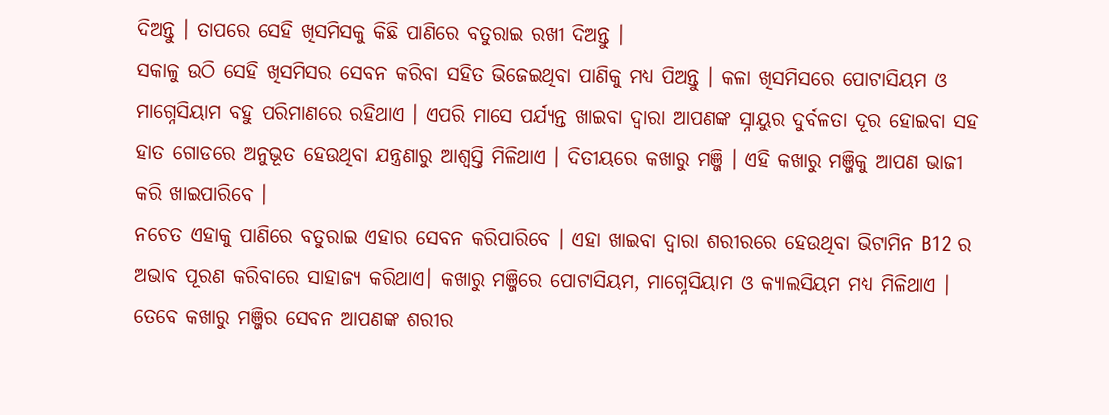ଦିଅନ୍ତୁ । ତାପରେ ସେହି ଖିସମିସକୁ କିଛି ପାଣିରେ ବତୁରାଇ ରଖୀ ଦିଅନ୍ତୁ ।
ସକାଳୁ ଉଠି ସେହି ଖିସମିସର ସେବନ କରିବା ସହିତ ଭିଜେଇଥିବା ପାଣିକୁ ମଧ୍ୟ ପିଅନ୍ତୁ । କଳା ଖିସମିସରେ ପୋଟାସିୟମ ଓ ମାଗ୍ନେସିୟାମ ବହୁ ପରିମାଣରେ ରହିଥାଏ । ଏପରି ମାସେ ପର୍ଯ୍ୟନ୍ତ ଖାଇବା ଦ୍ଵାରା ଆପଣଙ୍କ ସ୍ନାୟୁର ଦୁର୍ବଳତା ଦୂର ହୋଇବା ସହ ହାତ ଗୋଡରେ ଅନୁଭୂତ ହେଉଥିବା ଯନ୍ତ୍ରଣାରୁ ଆଶ୍ଵସ୍ତି ମିଳିଥାଏ । ଦିତୀୟରେ କଖାରୁ ମଞ୍ଜି । ଏହି କଖାରୁ ମଞ୍ଜିକୁ ଆପଣ ଭାଜୀ କରି ଖାଇପାରିବେ ।
ନଚେତ ଏହାକୁ ପାଣିରେ ବତୁରାଇ ଏହାର ସେବନ କରିପାରିବେ । ଏହା ଖାଇବା ଦ୍ଵାରା ଶରୀରରେ ହେଉଥିବା ଭିଟାମିନ B12 ର ଅଭାବ ପୂରଣ କରିବାରେ ସାହାଜ୍ଯ କରିଥାଏ। କଖାରୁ ମଞ୍ଜିରେ ପୋଟାସିୟମ, ମାଗ୍ନେସିୟାମ ଓ କ୍ୟାଲସିୟମ ମଧ୍ୟ ମିଳିଥାଏ । ତେବେ କଖାରୁ ମଞ୍ଜିର ସେବନ ଆପଣଙ୍କ ଶରୀର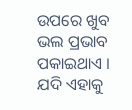ଉପରେ ଖୁବ ଭଲ ପ୍ରଭାବ ପକାଇଥାଏ । ଯଦି ଏହାକୁ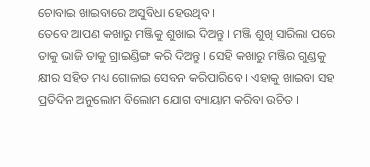ଚୋବାଇ ଖାଇବାରେ ଅସୁବିଧା ହେଉଥିବ ।
ତେବେ ଆପଣ କଖାରୁ ମଞ୍ଜିକୁ ଶୁଖାଇ ଦିଅନ୍ତୁ । ମଞ୍ଜି ଶୁଖି ସାରିଲା ପରେ ତାକୁ ଭାଜି ତାକୁ ଗ୍ରାଇଣ୍ଡିଙ୍ଗ କରି ଦିଅନ୍ତୁ । ସେହି କଖାରୁ ମଞ୍ଜିର ଗୁଣ୍ଡକୁ କ୍ଷୀର ସହିତ ମଧ୍ୟ ଗୋଳାଇ ସେବନ କରିପାରିବେ । ଏହାକୁ ଖାଇବା ସହ ପ୍ରତିଦିନ ଅନୁଲୋମ ବିଲୋମ ଯୋଗ ବ୍ୟାୟାମ କରିବା ଉଚିତ ।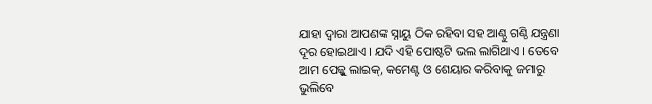ଯାହା ଦ୍ଵାରା ଆପଣଙ୍କ ସ୍ନାୟୁ ଠିକ ରହିବା ସହ ଆଣ୍ଠୁ ଗଣ୍ଠି ଯନ୍ତ୍ରଣା ଦୂର ହୋଇଥାଏ । ଯଦି ଏହି ପୋଷ୍ଟଟି ଭଲ ଲାଗିଥାଏ । ତେବେ ଆମ ପେଜ୍କୁ ଲାଇକ୍, କମେଣ୍ଟ ଓ ଶେୟାର କରିବାକୁ ଜମାରୁ ଭୁଲିବେ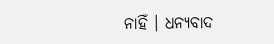ନାହିଁ । ଧନ୍ୟବାଦ